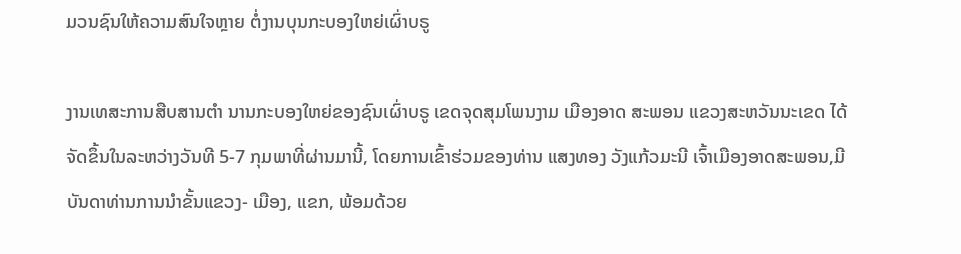ມວນຊົນໃຫ້ຄວາມສົນໃຈຫຼາຍ ຕໍ່ງານບຸນກະບອງໃຫຍ່ເຜົ່າບຣູ

ງານເທສະການສືບສານຕຳ ນານກະບອງໃຫຍ່ຂອງຊົນເຜົ່າບຣູ ເຂດຈຸດສຸມໂພນງາມ ເມືອງອາດ ສະພອນ ແຂວງສະຫວັນນະເຂດ ໄດ້ຈັດຂຶ້ນໃນລະຫວ່າງວັນທີ 5-7 ກຸມພາທີ່ຜ່ານມານີ້, ໂດຍການເຂົ້າຮ່ວມຂອງທ່ານ ແສງທອງ ວັງແກ້ວມະນີ ເຈົ້າເມືອງອາດສະພອນ,ມີບັນດາທ່ານການນຳຂັ້ນແຂວງ- ເມືອງ, ແຂກ, ພ້ອມດ້ວຍ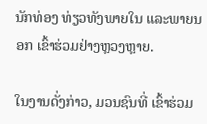ນັກທ່ອງ ທ່ຽວທັງພາຍໃນ ແລະພາຍນອກ ເຂົ້າຮ່ວມຢ່າງຫຼວງຫຼາຍ.

ໃນງານດັ່ງກ່າວ, ມວນຊົນທີ່ ເຂົ້າຮ່ວມ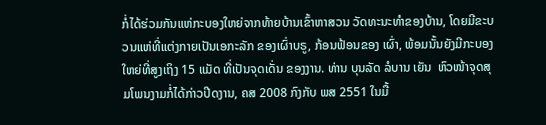ກໍ່ໄດ້ຮ່ວມກັນແຫ່ກະບອງໃຫຍ່ຈາກທ້າຍບ້ານເຂົ້າຫາສວນ ວັດທະນະທຳຂອງບ້ານ, ໂດຍມີຂະບວນແຫ່ທີ່ແຕ່ງກາຍເປັນເອກະລັກ ຂອງເຜົ່າບຣູ, ກ້ອນຟ້ອນຂອງ ເຜົ່າ, ພ້ອມນັ້ນຍັງມີກະບອງໃຫຍ່ທີ່ສູງເຖິງ 15 ແມັດ ທີ່ເປັນຈຸດເດັ່ນ ຂອງງານ. ທ່ານ ບຸນລັດ ລໍບານ ເຍັນ  ຫົວໜ້າຈຸດສຸມໂພນງາມກໍ່ໄດ້ກ່າວປີດງານ, ຄສ 2008 ກົງກັບ ພສ 2551 ໃນມື້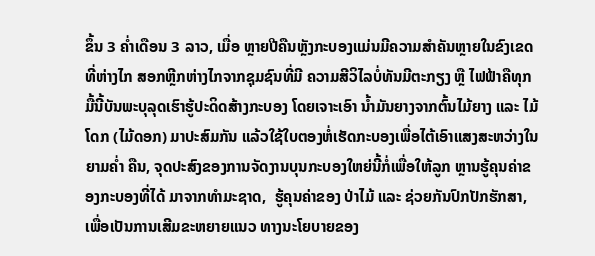ຂຶ້ນ 3 ຄໍ່າເດືອນ 3 ລາວ, ເມື່ອ ຫຼາຍປີຄືນຫຼັງກະບອງແມ່ນມີຄວາມສຳຄັນຫຼາຍໃນຂົງເຂດທີ່ຫ່າງໄກ ສອກຫຼີກຫ່າງໄກຈາກຊຸມຊົນທີ່ມີ ຄວາມສີວິໄລບໍ່ທັນມີຕະກຽງ ຫຼື ໄຟຟ້າຄືທຸກມື້ນີ້ບັນພະບຸລຸດເຮົາຮູ້ປະດິດສ້າງກະບອງ ໂດຍເຈາະເອົາ ນ້ຳມັນຍາງຈາກຕົ້ນໄມ້ຍາງ ແລະ ໄມ້ໂດກ (ໄມ້ດອກ) ມາປະສົມກັນ ແລ້ວໃຊ້ໃບຕອງຫໍ່ເຮັດກະບອງເພື່ອໄຕ້ເອົາແສງສະຫວ່າງໃນຍາມຄໍ່າ ຄືນ, ຈຸດປະສົງຂອງການຈັດງານບຸນກະບອງໃຫຍ່ນີ້ກໍ່ເພື່ອໃຫ້ລູກ ຫຼານຮູ້ຄຸນຄ່າຂອງກະບອງທີ່ໄດ້ ມາຈາກທຳມະຊາດ,  ຮູ້ຄຸນຄ່າຂອງ ປ່າໄມ້ ແລະ ຊ່ວຍກັນປົກປັກຮັກສາ, ເພື່ອເປັນການເສີມຂະຫຍາຍແນວ ທາງນະໂຍບາຍຂອງ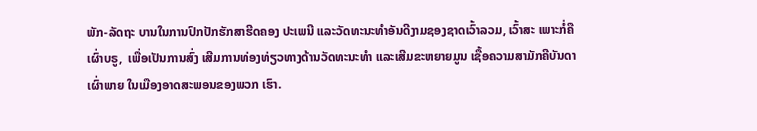ພັກ-ລັດຖະ ບານໃນການປົກປັກຮັກສາຮີດຄອງ ປະເພນີ ແລະວັດທະນະທຳອັນດີງາມຊອງຊາດເວົ້າລວມ, ເວົ້າສະ ເພາະກໍ່ຄືເຜົ່າບຣູ,  ເພື່ອເປັນການສົ່ງ ເສີມການທ່ອງທ່ຽວທາງດ້ານວັດທະນະທຳ ແລະເສີມຂະຫຍາຍມູນ ເຊື້ອຄວາມສາມັກຄີບັນດາເຜົ່າພາຍ ໃນເມືອງອາດສະພອນຂອງພວກ ເຮົາ.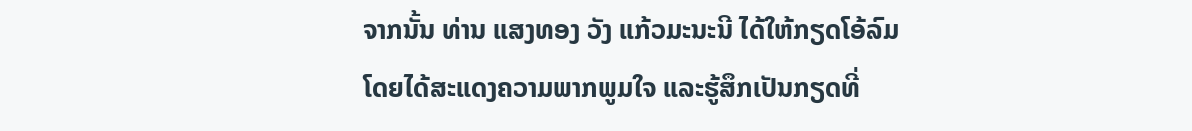ຈາກນັ້ນ ທ່ານ ແສງທອງ ວັງ ແກ້ວມະນະນີ ໄດ້ໃຫ້ກຽດໂອ້ລົມ ໂດຍໄດ້ສະແດງຄວາມພາກພູມໃຈ ແລະຮູ້ສຶກເປັນກຽດທີ່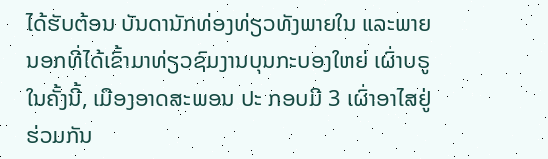ໄດ້ຮັບຕ້ອນ ບັນດານັກທ່ອງທ່ຽວທັງພາຍໃນ ແລະພາຍນອກທີ່ໄດ້ເຂົ້າມາທ່ຽວຊົມງານບຸນກະບອງໃຫຍ່ ເຜົ່າບຣູ ໃນຄັ້ງນີ້, ເມືອງອາດສະພອນ ປະ ກອບມີ 3 ເຜົ່າອາໄສຢູ່ຮ່ວມກັນ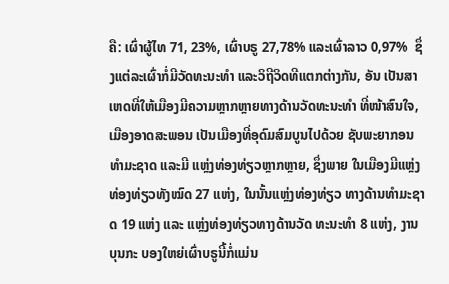ຄື: ເຜົ່າຜູ້ໄທ 71, 23%, ເຜົ່າບຣູ 27,78% ແລະເຜົ່າລາວ 0,97%  ຊຶ່ງແຕ່ລະເຜົ່າກໍ່ມີວັດທະນະທຳ ແລະວິຖີວິດທີແຕກຕ່າງກັນ, ອັນ ເປັນສາເຫດທີ່ໃຫ້ເມືອງມີຄວາມຫຼາກຫຼາຍທາງດ້ານວັດທະນະທຳ ທີ່ໜ້າສົນໃຈ, ເມືອງອາດສະພອນ ເປັນເມືອງທີ່ອຸດົມສົມບູນໄປດ້ວຍ ຊັບພະຍາກອນທຳມະຊາດ ແລະມີ ແຫຼ່ງທ່ອງທ່ຽວຫຼາກຫຼາຍ, ຊຶ່ງພາຍ ໃນເມືອງມີແຫຼ່ງທ່ອງທ່ຽວທັງໝົດ 27 ແຫ່ງ, ໃນນັ້ນແຫຼ່ງທ່ອງທ່ຽວ ທາງດ້ານທຳມະຊາດ 19 ແຫ່ງ ແລະ ແຫຼ່ງທ່ອງທ່ຽວທາງດ້ານວັດ ທະນະທຳ 8 ແຫ່ງ, ງານບຸນກະ ບອງໃຫຍ່ເຜົ່າບຣູນີ້ກໍ່ແມ່ນ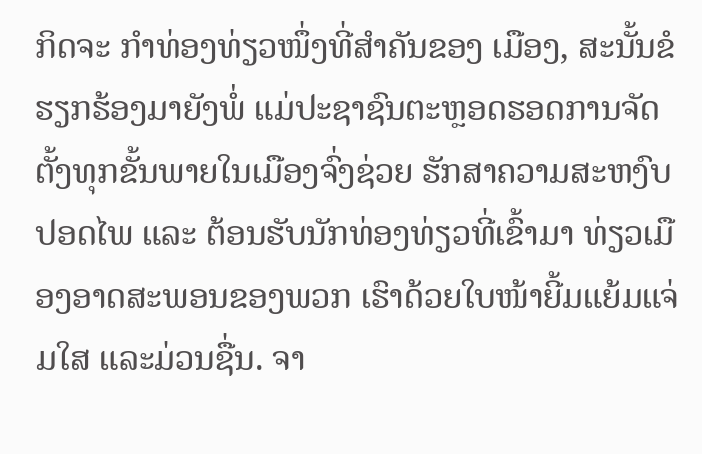ກິດຈະ ກຳທ່ອງທ່ຽວໜຶ່ງທີ່ສຳຄັນຂອງ ເມືອງ, ສະນັ້ນຂໍຮຽກຮ້ອງມາຍັງພໍ່ ແມ່ປະຊາຊົນຕະຫຼອດຮອດການຈັດຕັ້ງທຸກຂັ້ນພາຍໃນເມືອງຈົ່ງຊ່ວຍ ຮັກສາຄວາມສະຫງົບປອດໄພ ແລະ ຕ້ອນຮັບນັກທ່ອງທ່ຽວທີ່ເຂົ້າມາ ທ່ຽວເມືອງອາດສະພອນຂອງພວກ ເຮົາດ້ວຍໃບໜ້າຍີ້ມແຍ້ມແຈ່ມໃສ ແລະມ່ວນຊື່ນ. ຈາ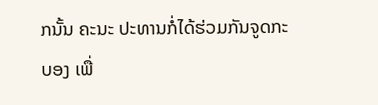ກນັ້ນ ຄະນະ ປະທານກໍ່ໄດ້ຮ່ວມກັນຈູດກະບອງ ເພື່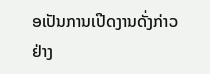ອເປັນການເປີດງານດັ່ງກ່າວ ຢ່າງ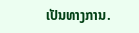ເປັນທາງການ.